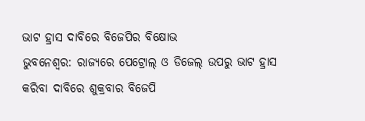ଭାଟ ହ୍ରାସ ଦାବିରେ ବିଜେପିର ବିକ୍ଷୋଭ
ଭୁବନେଶ୍ୱର: ରାଜ୍ୟରେ ପେଟ୍ରୋଲ୍ ଓ ଡିଜେଲ୍ ଉପରୁ ଭାଟ ହ୍ରାସ କରିବା ଦାବିରେ ଶୁକ୍ରବାର ବିଜେପି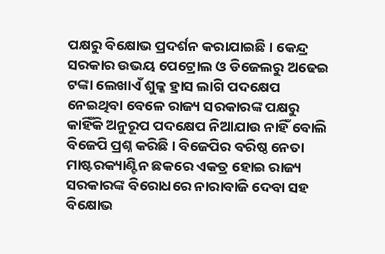ପକ୍ଷରୁ ବିକ୍ଷୋଭ ପ୍ରଦର୍ଶନ କରାଯାଇଛି । କେନ୍ଦ୍ର ସରକାର ଉଭୟ ପେଟ୍ରୋଲ ଓ ଡିଜେଲରୁ ଅଢେଇ ଟଙ୍କା ଲେଖାଏଁ ଶୁଳ୍କ ହ୍ରାସ ଲାଗି ପଦକ୍ଷେପ ନେଇଥିବା ବେଳେ ରାଜ୍ୟ ସରକାରଙ୍କ ପକ୍ଷରୁ କାହିଁକି ଅନୁରୂପ ପଦକ୍ଷେପ ନିଆଯାଉ ନାହିଁ ବୋଲି ବିଜେପି ପ୍ରଶ୍ନ କରିଛି । ବିଜେପିର ବରିଷ୍ଠ ନେତା ମାଷ୍ଟରକ୍ୟାଣ୍ଟିନ ଛକରେ ଏକତ୍ର ହୋଇ ରାଜ୍ୟ ସରକାରଙ୍କ ବିରୋଧରେ ନାରାବାଜି ଦେବା ସହ ବିକ୍ଷୋଭ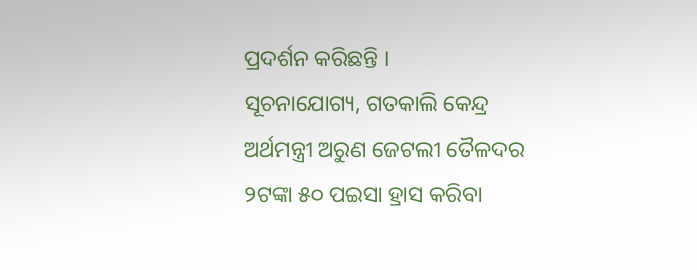ପ୍ରଦର୍ଶନ କରିଛନ୍ତି ।
ସୂଚନାଯୋଗ୍ୟ, ଗତକାଲି କେନ୍ଦ୍ର ଅର୍ଥମନ୍ତ୍ରୀ ଅରୁଣ ଜେଟଲୀ ତୈଳଦର ୨ଟଙ୍କା ୫୦ ପଇସା ହ୍ରାସ କରିବା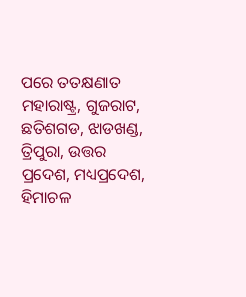ପରେ ତତକ୍ଷଣାତ ମହାରାଷ୍ଟ୍ର, ଗୁଜରାଟ, ଛତିଶଗଡ, ଝାଡଖଣ୍ଡ, ତ୍ରିପୁରା, ଉତ୍ତର ପ୍ରଦେଶ, ମଧ୍ୟପ୍ରଦେଶ, ହିମାଚଳ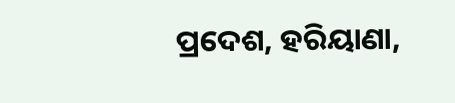ପ୍ରଦେଶ, ହରିୟାଣା,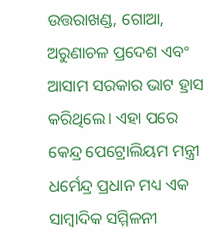ଉତ୍ତରାଖଣ୍ଡ, ଗୋଆ, ଅରୁଣାଚଳ ପ୍ରଦେଶ ଏବଂ ଆସାମ ସରକାର ଭାଟ ହ୍ରାସ କରିଥିଲେ। ଏହା ପରେ କେନ୍ଦ୍ର ପେଟ୍ରୋଲିୟମ ମନ୍ତ୍ରୀ ଧର୍ମେନ୍ଦ୍ର ପ୍ରଧାନ ମଧ୍ୟ ଏକ ସାମ୍ବାଦିକ ସମ୍ମିଳନୀ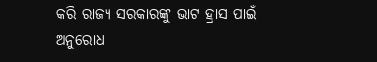କରି ରାଜ୍ୟ ସରକାରଙ୍କୁ ଭାଟ ହ୍ରାସ ପାଇଁ ଅନୁରୋଧ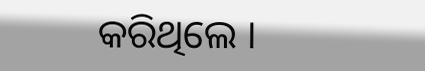କରିଥିଲେ ।